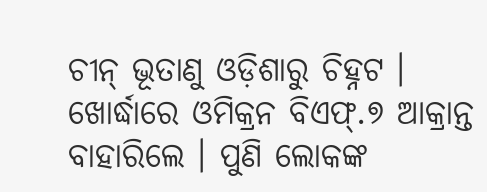ଚୀନ୍ ଭୂତାଣୁ ଓଡ଼ିଶାରୁ ଚିହ୍ନଟ । ଖୋର୍ଦ୍ଧାରେ ଓମିକ୍ରନ ବିଏଫ୍.୭ ଆକ୍ରାନ୍ତ ବାହାରିଲେ । ପୁଣି ଲୋକଙ୍କ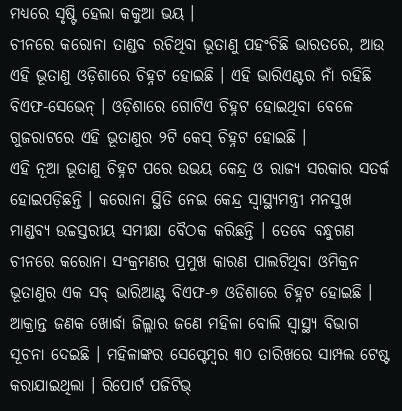ମଧ୍ୟରେ ସୃଷ୍ଟି ହେଲା କକୁଆ ଭୟ ।
ଚୀନରେ କରୋନା ତାଣ୍ଡବ ରଚିଥିବା ଭୂତାଣୁ ପହଂଚିଛି ଭାରତରେ, ଆଉ ଏହି ଭୂତାଣୁ ଓଡ଼ିଶାରେ ଚିହ୍ନଟ ହୋଇଛି । ଏହି ଭାରିଏଣ୍ଟର ନାଁ ରହିଛି ବିଏଫ-ସେଭେନ୍ । ଓଡ଼ିଶାରେ ଗୋଟିଏ ଚିହ୍ନଟ ହୋଇଥିବା ବେଳେ ଗୁଜରାଟରେ ଏହି ଭୂତାଣୁର ୨ଟି କେସ୍ ଚିହ୍ନଟ ହୋଇଛି ।
ଏହି ନୂଆ ଭୂତାଣୁ ଚିହ୍ନଟ ପରେ ଉଭୟ କେନ୍ଦ୍ର ଓ ରାଜ୍ୟ ସରକାର ସତର୍କ ହୋଇପଡ଼ିଛନ୍ତି । କରୋନା ସ୍ଥିତି ନେଇ କେନ୍ଦ୍ର ସ୍ୱାସ୍ଥ୍ୟମନ୍ତ୍ରୀ ମନସୁଖ ମାଣ୍ଡବ୍ୟ ଉଚ୍ଚସ୍ତରୀୟ ସମୀକ୍ଷା ବୈଠକ କରିଛନ୍ତି । ତେବେ ବନ୍ଧୁଗଣ ଚୀନରେ କରୋନା ସଂକ୍ରମଣର ପ୍ରମୁଖ କାରଣ ପାଲଟିଥିବା ଓମିକ୍ରନ ଭୂତାଣୁର ଏକ ସବ୍ ଭାରିଆଣ୍ଟ ବିଏଫ-୭ ଓଡିଶାରେ ଚିହ୍ନଟ ହୋଇଛି ।
ଆକ୍ରାନ୍ତ ଜଣକ ଖୋର୍ଦ୍ଧା ଜିଲ୍ଲାର ଜଣେ ମହିଳା ବୋଲି ସ୍ୱାସ୍ଥ୍ୟ ବିଭାଗ ସୂଚନା ଦେଇଛି । ମହିଳାଙ୍କର ସେପ୍ଟେମ୍ବର ୩୦ ତାରିଖରେ ସାମ୍ପଲ ଟେଷ୍ଟ କରାଯାଇଥିଲା । ରିପୋର୍ଟ ପଜିଟିଭ୍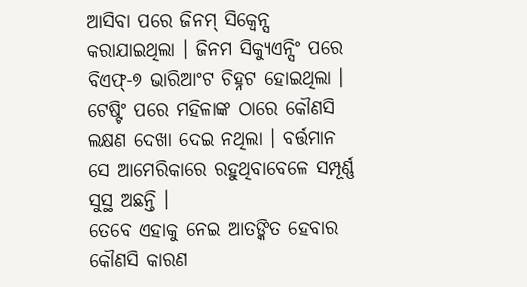ଆସିବା ପରେ ଜିନମ୍ ସିକ୍ୱେନ୍ସ କରାଯାଇଥିଲା । ଜିନମ ସିକ୍ୟୁଏନ୍ସିଂ ପରେ ବିଏଫ୍-୭ ଭାରିଆଂଟ ଚିହ୍ନଟ ହୋଇଥିଲା । ଟେଷ୍ଟିଂ ପରେ ମହିଳାଙ୍କ ଠାରେ କୌଣସି ଲକ୍ଷଣ ଦେଖା ଦେଇ ନଥିଲା । ବର୍ତ୍ତମାନ ସେ ଆମେରିକାରେ ରହୁଥିବାବେଳେ ସମ୍ପୂର୍ଣ୍ଣ ସୁସ୍ଥ ଅଛନ୍ତି ।
ତେବେ ଏହାକୁ ନେଇ ଆତଙ୍କିତ ହେବାର କୌଣସି କାରଣ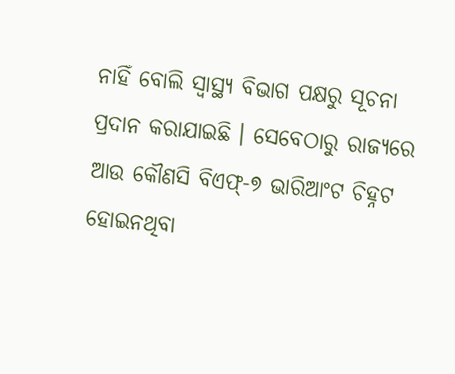ନାହିଁ ବୋଲି ସ୍ବାସ୍ଥ୍ୟ ବିଭାଗ ପକ୍ଷରୁ ସୂଚନା ପ୍ରଦାନ କରାଯାଇଛି । ସେବେଠାରୁ ରାଜ୍ୟରେ ଆଉ କୌଣସି ବିଏଫ୍-୭ ଭାରିଆଂଟ ଚିହ୍ନଟ ହୋଇନଥିବା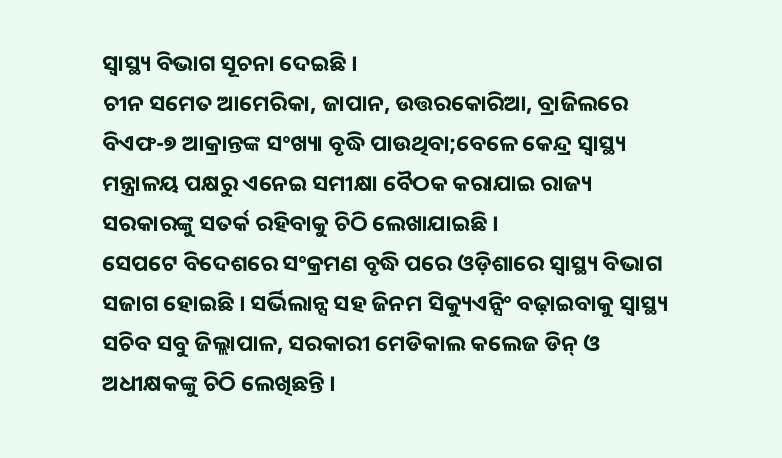ସ୍ୱାସ୍ଥ୍ୟ ବିଭାଗ ସୂଚନା ଦେଇଛି ।
ଚୀନ ସମେତ ଆମେରିକା, ଜାପାନ, ଉତ୍ତରକୋରିଆ, ବ୍ରାଜିଲରେ ବିଏଫ-୭ ଆକ୍ରାନ୍ତଙ୍କ ସଂଖ୍ୟା ବୃଦ୍ଧି ପାଉଥିବା;ବେଳେ କେନ୍ଦ୍ର ସ୍ବାସ୍ଥ୍ୟ ମନ୍ତ୍ରାଳୟ ପକ୍ଷରୁ ଏନେଇ ସମୀକ୍ଷା ବୈଠକ କରାଯାଇ ରାଜ୍ୟ ସରକାରଙ୍କୁ ସତର୍କ ରହିବାକୁ ଚିଠି ଲେଖାଯାଇଛି ।
ସେପଟେ ବିଦେଶରେ ସଂକ୍ରମଣ ବୃଦ୍ଧି ପରେ ଓଡ଼ିଶାରେ ସ୍ୱାସ୍ଥ୍ୟ ବିଭାଗ ସଜାଗ ହୋଇଛି । ସର୍ଭିଲାନ୍ସ ସହ ଜିନମ ସିକ୍ୟୁଏନ୍ସିଂ ବଢ଼ାଇବାକୁ ସ୍ୱାସ୍ଥ୍ୟ ସଚିବ ସବୁ ଜିଲ୍ଲାପାଳ, ସରକାରୀ ମେଡିକାଲ କଲେଜ ଡିନ୍ ଓ ଅଧୀକ୍ଷକଙ୍କୁ ଚିଠି ଲେଖିଛନ୍ତି ।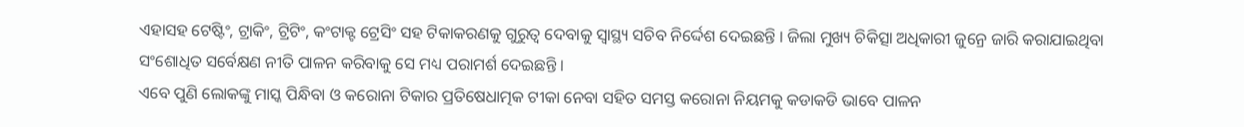ଏହାସହ ଟେଷ୍ଟିଂ, ଟ୍ରାକିଂ, ଟ୍ରିଟିଂ, କଂଟାକ୍ଟ ଟ୍ରେସିଂ ସହ ଟିକାକରଣକୁ ଗୁରୁତ୍ୱ ଦେବାକୁ ସ୍ୱାସ୍ଥ୍ୟ ସଚିବ ନିର୍ଦ୍ଦେଶ ଦେଇଛନ୍ତି । ଜିଲା ମୁଖ୍ୟ ଚିକିତ୍ସା ଅଧିକାରୀ ଜୁନ୍ରେ ଜାରି କରାଯାଇଥିବା ସଂଶୋଧିତ ସର୍ବେକ୍ଷଣ ନୀତି ପାଳନ କରିବାକୁ ସେ ମଧ୍ୟ ପରାମର୍ଶ ଦେଇଛନ୍ତି ।
ଏବେ ପୁଣି ଲୋକଙ୍କୁ ମାସ୍କ ପିନ୍ଧିବା ଓ କରୋନା ଟିକାର ପ୍ରତିଷେଧାତ୍ମକ ଟୀକା ନେବା ସହିତ ସମସ୍ତ କରୋନା ନିୟମକୁ କଡାକଡି ଭାବେ ପାଳନ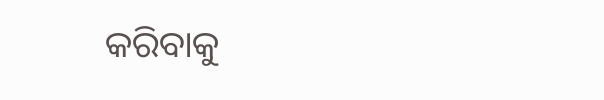କରିବାକୁ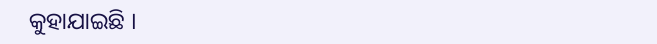କୁହାଯାଇଛି ।